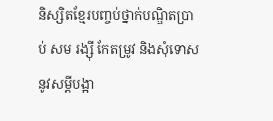និស្សិតខ្មែរបញ្ចប់ថ្នាក់បណ្ឌិតប្រាប់ សម រង្ស៊ី កែតម្រូវ និងសុំទោសនូវសម្តីបង្អា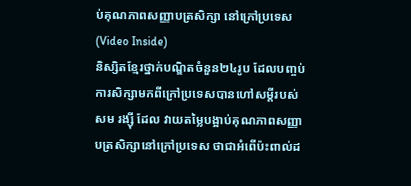ប់គុណភាពសញ្ញាបត្រសិក្សា នៅក្រៅប្រទេស (Video Inside)
និស្សិតខ្មែរថ្នាក់បណ្ឌិតចំនួន២៤រូប ដែលបញ្ចប់ការសិក្សាមកពីក្រៅប្រទេសបានហៅសម្តីរបស់ សម រង្ស៊ី ដែល វាយតម្លៃបង្អាប់គុណភាពសញ្ញាបត្រសិក្សានៅក្រៅប្រទេស ថាជាអំពើប៉ះពាល់ដ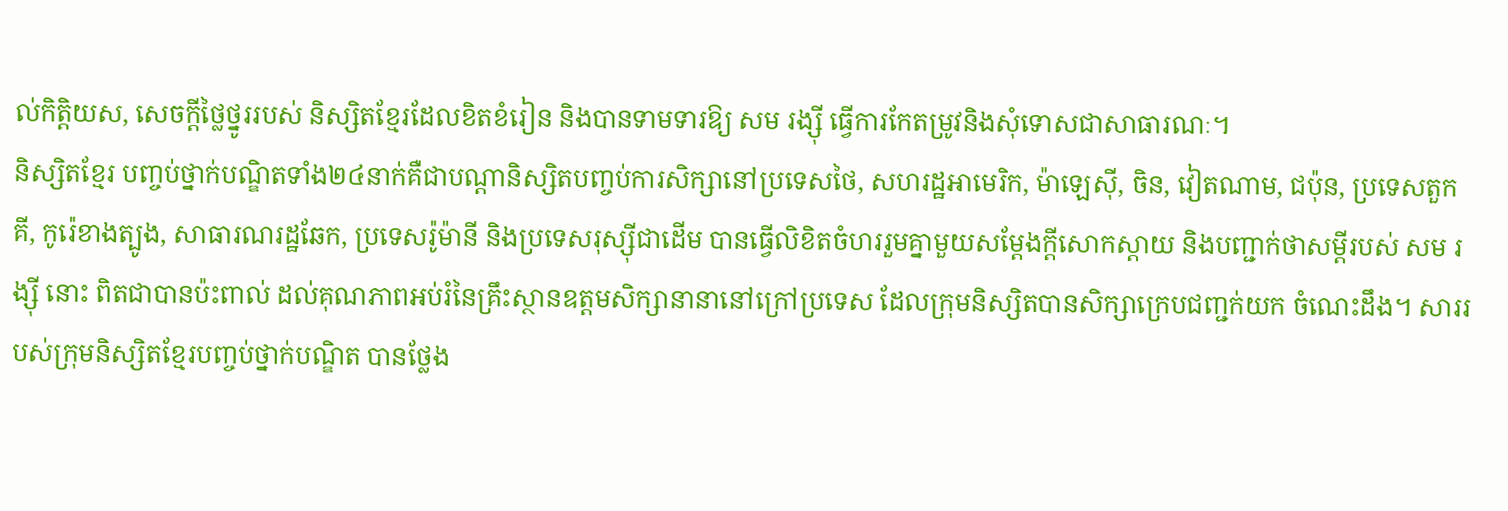ល់កិត្តិយស, សេចក្តីថ្លៃថ្នូររបស់ និស្សិតខ្មែរដែលខិតខំរៀន និងបានទាមទារឱ្យ សម រង្ស៊ី ធ្វើការកែតម្រូវនិងសុំទោសជាសាធារណៈ។
និស្សិតខ្មែរ បញ្ចប់ថ្នាក់បណ្ឌិតទាំង២៤នាក់គឺជាបណ្តានិស្សិតបញ្ចប់ការសិក្សានៅប្រទេសថៃ, សហរដ្ឋអាមេរិក, ម៉ាឡេស៊ី, ចិន, វៀតណាម, ជប៉ុន, ប្រទេសតួកគី, កូរ៉េខាងត្បូង, សាធារណរដ្ឋឆែក, ប្រទេសរ៉ូម៉ានី និងប្រទេសរុស្ស៊ីជាដើម បានធ្វើលិខិតចំហររួមគ្នាមួយសម្តែងក្តីសោកស្តាយ និងបញ្ជាក់ថាសម្តីរបស់ សម រង្ស៊ី នោះ ពិតជាបានប៉ះពាល់ ដល់គុណភាពអប់រំនៃគ្រឹះស្ថានឧត្តមសិក្សានានានៅក្រៅប្រទេស ដែលក្រុមនិស្សិតបានសិក្សាក្រេបជញ្ជក់យក ចំណេះដឹង។ សាររបស់ក្រុមនិស្សិតខ្មែរបញ្ចប់ថ្នាក់បណ្ឌិត បានថ្លែង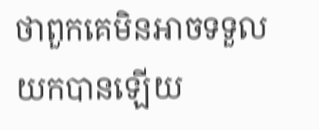ថាពួកគេមិនអាចទទួលយកបានឡើយ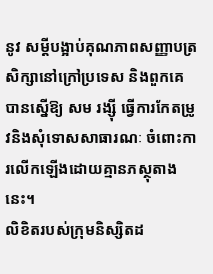នូវ សម្តីបង្អាប់គុណភាពសញ្ញាបត្រសិក្សានៅក្រៅប្រទេស និងពួកគេបានស្នើឱ្យ សម រង្ស៊ី ធ្វើការកែតម្រូវនិងសុំទោសសាធារណៈ ចំពោះការលើកឡើងដោយគ្មានភស្ថុតាងនេះ។
លិខិតរបស់ក្រុមនិស្សិតដ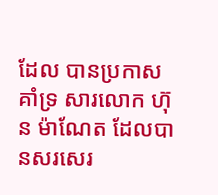ដែល បានប្រកាសគាំទ្រ សារលោក ហ៊ុន ម៉ាណែត ដែលបានសរសេរ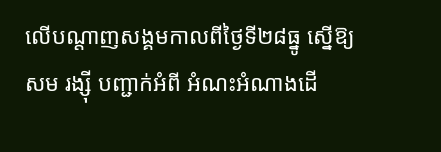លើបណ្តាញសង្គមកាលពីថ្ងៃទី២៨ធ្នូ ស្នើឱ្យ សម រង្ស៊ី បញ្ជាក់អំពី អំណះអំណាងដើ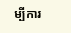ម្បីការ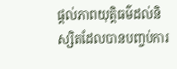ផ្តល់ភាពយុត្តិធម៌ដល់និស្សិតដែលបានបញ្ចប់ការ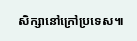សិក្សានៅក្រៅប្រទេស៕